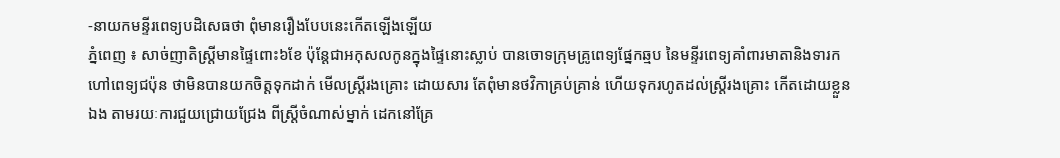-នាយកមន្ទីរពេទ្យបដិសេធថា ពុំមានរឿងបែបនេះកើតឡើងឡើយ
ភ្នំពេញ ៖ សាច់ញាតិស្ដ្រីមានផ្ទៃពោះ៦ខែ ប៉ុន្ដែជាអកុសលកូនក្នុងផ្ទៃនោះស្លាប់ បានចោទក្រុមគ្រូពេទ្យផ្នែកឆ្មប នៃមន្ទីរពេទ្យគាំពារមាតានិងទារក ហៅពេទ្យជប៉ុន ថាមិនបានយកចិត្ដទុកដាក់ មើលស្ដ្រីរងគ្រោះ ដោយសារ តែពុំមានថវិកាគ្រប់គ្រាន់ ហើយទុករហូតដល់ស្ដ្រីរងគ្រោះ កើតដោយខ្លួន ឯង តាមរយៈការជួយជ្រោយជ្រែង ពីស្ដ្រីចំណាស់ម្នាក់ ដេកនៅគ្រែ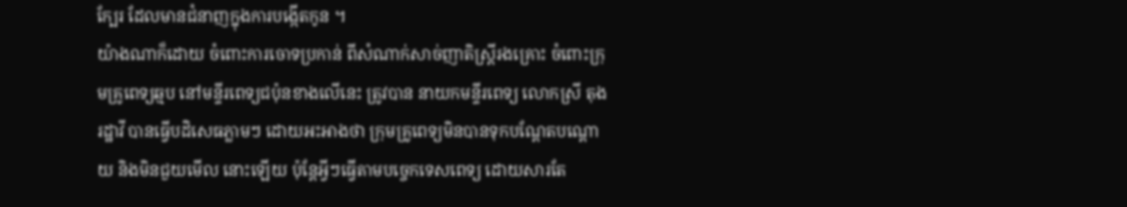ក្បែរ ដែលមានជំនាញក្នុងការបង្កើតកូន ។
យ៉ាងណាក៏ដោយ ចំពោះការចោទប្រកាន់ ពីសំណាក់សាច់ញាតិស្ដ្រីរងគ្រោះ ចំពោះក្រុមគ្រូពេទ្យឆ្មប នៅមន្ទីរពេទ្យជប៉ុនខាងលើនេះ ត្រូវបាន នាយកមន្ទីរពេទ្យ លោកស្រី តុង រដ្ឋាវី បានធ្វើបដិសេធភ្លាមៗ ដោយអះអាងថា ក្រុមគ្រូពេទ្យមិនបានទុកបណ្ដែតបណ្ដោយ និងមិនជួយមើល នោះឡើយ ប៉ុន្ដែអ្វីៗធ្វើតាមបច្ចេកទេសពេទ្យ ដោយសារតែ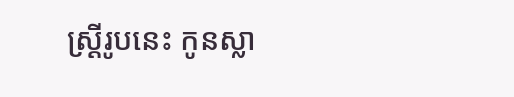ស្ដ្រីរូបនេះ កូនស្លា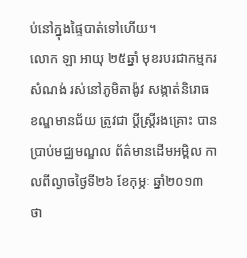ប់នៅក្នុងផ្ទៃបាត់ទៅហើយ។
លោក ឡា អាយុ ២៥ឆ្នាំ មុខរបរជាកម្មករសំណង់ រស់នៅភូមិតាង៉ូវ សង្កាត់និរោធ ខណ្ឌមានជ័យ ត្រូវជា ប្ដីស្ដ្រីរងគ្រោះ បានប្រាប់មជ្ឈមណ្ឌល ព័ត៌មានដើមអម្ពិល កាលពីល្ងាចថ្ងៃទី២៦ ខែកុម្ភៈ ឆ្នាំ២០១៣ ថា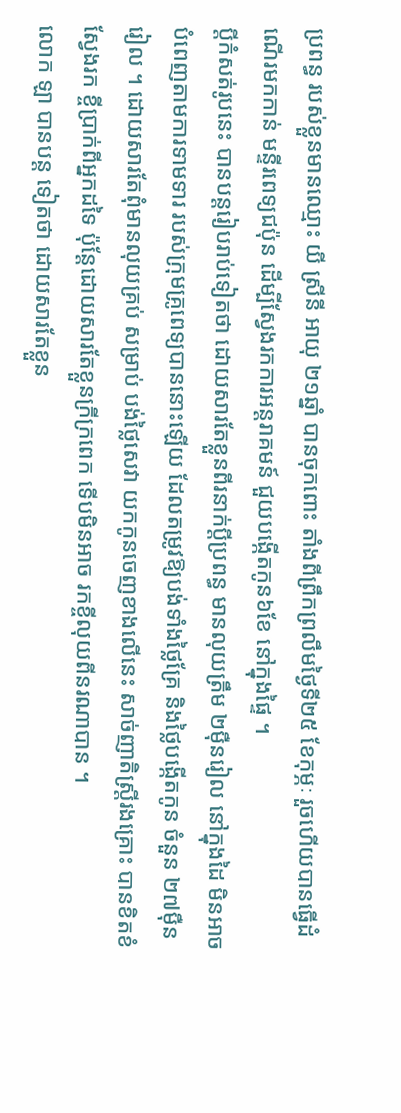ប្រពន្ធ របស់ខ្លួនមានឈ្មោះ យី ស្រីនី អាយុ ២១ឆ្នាំ បានចុកពោះ តាំងពីព្រឹកព្រលឹមថ្ងៃទី២៥ ខែកុម្ភៈ រួចហើយបានធ្វើដំណើរមកកាន់ មន្ទីរពេទ្យជប៉ុន ដើម្បីស្វែងរកការអន្ដរាគមន៍ ជួយបង្កើតកូន៦ខែ នៅក្នុងផ្ទៃ ។
ប្ដីកំសត់រូបនេះ បានបន្ដរៀបរាប់ទៀតថា ដោយសារតែខ្លួនពីរនាក់ប្ដីប្រពន្ធ មានលុយត្រឹម ២ម៉ឺនរៀល នៅក្នុងដៃ មិនអាចបំពេញតាមការទាមទារ របស់ក្រុមគ្រូពេទ្យបាននោះឡើយ ដែលតម្រូវឱ្យបង់ទាំងថ្លៃគ្រែ និងថ្លៃបង្កើតកូន ចំនួន ២៧ម៉ឺនរៀល ។ ដោយសារតែពុំមានលុយគ្រប់ សម្រាប់ បង់ថ្លៃសេវា យកកូនចេញខាងលើនេះ សាច់ញាតិស្ដ្រីរងគ្រោះ បានខិតខំស្វែងរក ខ្ចីប្រាក់ពីអ្នកដទៃ ប៉ុន្ដែដោយសារតែខ្លួនក្រីក្រពេក ទើបមិនអាច រកខ្ចីលុយពីនរណាបាន ។
លោក ឡា បានបន្ដ ទៀតថា ដោយសារតែខ្លួន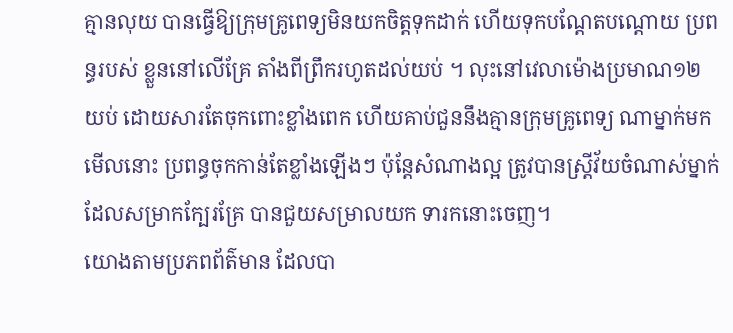គ្មានលុយ បានធ្វើឱ្យក្រុមគ្រូពេទ្យមិនយកចិត្ដទុកដាក់ ហើយទុកបណ្ដែតបណ្ដោយ ប្រពន្ធរបស់ ខ្លួននៅលើគ្រែ តាំងពីព្រឹករហូតដល់យប់ ។ លុះនៅវេលាម៉ោងប្រមាណ១២យប់ ដោយសារតែចុកពោះខ្លាំងពេក ហើយគាប់ជួននឹងគ្មានក្រុមគ្រូពេទ្យ ណាម្នាក់មកមើលនោះ ប្រពន្ធចុកកាន់តែខ្លាំងឡើងៗ ប៉ុន្ដែសំណាងល្អ ត្រូវបានស្ដ្រីវ័យចំណាស់ម្នាក់ ដែលសម្រាកក្បែរគ្រែ បានជួយសម្រាលយក ទារកនោះចេញ។
យោងតាមប្រភពព័ត៌មាន ដែលបា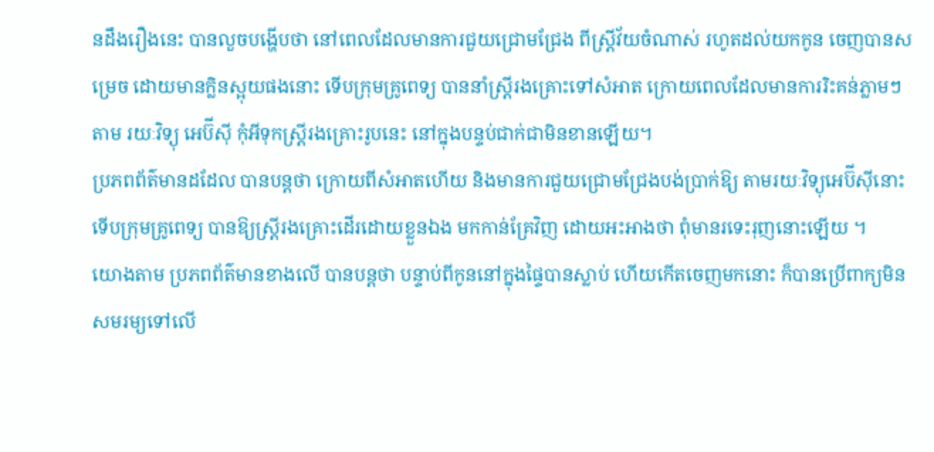នដឹងរឿងនេះ បានលួចបង្ហើបថា នៅពេលដែលមានការជួយជ្រោមជ្រែង ពីស្ដ្រីវ័យចំណាស់ រហូតដល់យកកូន ចេញបានសម្រេច ដោយមានក្លិនស្អុយផងនោះ ទើបក្រុមគ្រូពេទ្យ បាននាំស្ដ្រីរងគ្រោះទៅសំអាត ក្រោយពេលដែលមានការរិះគន់ភ្លាមៗ តាម រយៈវិទ្យុ អេប៊ីស៊ី កុំអីទុកស្ដ្រីរងគ្រោះរូបនេះ នៅក្នុងបន្ទប់ជាក់ជាមិនខានឡើយ។
ប្រភពព័ត៌មានដដែល បានបន្ដថា ក្រោយពីសំអាតហើយ និងមានការជួយជ្រោមជ្រែងបង់ប្រាក់ឱ្យ តាមរយៈវិទ្យុអេប៊ីស៊ីនោះ ទើបក្រុមគ្រូពេទ្យ បានឱ្យស្ដ្រីរងគ្រោះដើរដោយខ្លួនឯង មកកាន់គ្រែវិញ ដោយអះអាងថា ពុំមានរទេះរុញនោះឡើយ ។
យោងតាម ប្រភពព័ត៌មានខាងលើ បានបន្ដថា បន្ទាប់ពីកូននៅក្នុងផ្ទៃបានស្លាប់ ហើយកើតចេញមកនោះ ក៏បានប្រើពាក្យមិនសមរម្យទៅលើ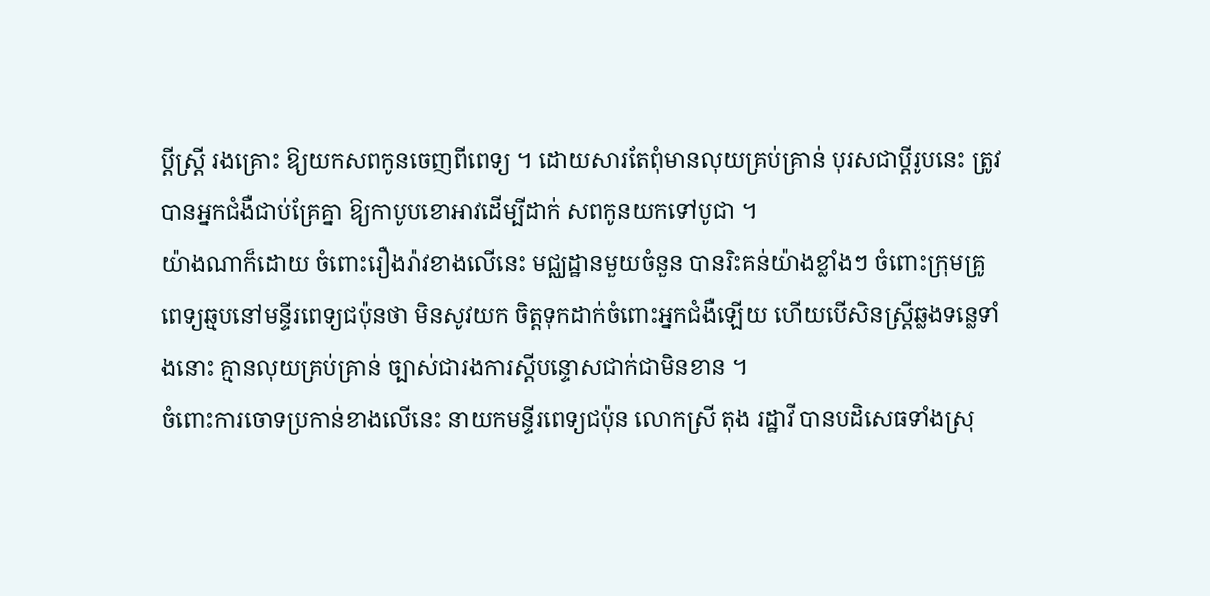ប្ដីស្ដ្រី រងគ្រោះ ឱ្យយកសពកូនចេញពីពេទ្យ ។ ដោយសារតែពុំមានលុយគ្រប់គ្រាន់ បុរសជាប្ដីរូបនេះ ត្រូវបានអ្នកជំងឺជាប់គ្រែគ្នា ឱ្យកាបូបខោអាវដើម្បីដាក់ សពកូនយកទៅបូជា ។
យ៉ាងណាក៏ដោយ ចំពោះរឿងរ៉ាវខាងលើនេះ មជ្ឈដ្ឋានមួយចំនួន បានរិះគន់យ៉ាងខ្លាំងៗ ចំពោះក្រុមគ្រូពេទ្យឆ្មបនៅមន្ទីរពេទ្យជប៉ុនថា មិនសូវយក ចិត្ដទុកដាក់ចំពោះអ្នកជំងឺឡើយ ហើយបើសិនស្ដ្រីឆ្លងទន្លេទាំងនោះ គ្មានលុយគ្រប់គ្រាន់ ច្បាស់ជារងការស្ដីបន្ទោសជាក់ជាមិនខាន ។
ចំពោះការចោទប្រកាន់ខាងលើនេះ នាយកមន្ទីរពេទ្យជប៉ុន លោកស្រី តុង រដ្ឋាវី បានបដិសេធទាំងស្រុ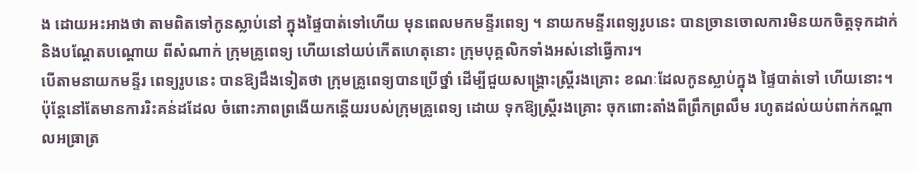ង ដោយអះអាងថា តាមពិតទៅកូនស្លាប់នៅ ក្នុងផ្ទៃបាត់ទៅហើយ មុនពេលមកមន្ទីរពេទ្យ ។ នាយកមន្ទីរពេទ្យរូបនេះ បានច្រានចោលការមិនយកចិត្ដទុកដាក់ និងបណ្ដែតបណ្ដោយ ពីសំណាក់ ក្រុមគ្រូពេទ្យ ហើយនៅយប់កើតហេតុនោះ ក្រុមបុគ្គលិកទាំងអស់នៅធ្វើការ។
បើតាមនាយកមន្ទីរ ពេទ្យរូបនេះ បានឱ្យដឹងទៀតថា ក្រុមគ្រូពេទ្យបានប្រើថ្នាំ ដើម្បីជួយសង្គ្រោះស្ដ្រីរងគ្រោះ ខណៈដែលកូនស្លាប់ក្នុង ផ្ទៃបាត់ទៅ ហើយនោះ។ ប៉ុន្ដែនៅតែមានការរិះគន់ដដែល ចំពោះភាពព្រងើយកន្ដើយរបស់ក្រុមគ្រូពេទ្យ ដោយ ទុកឱ្យស្ដ្រីរងគ្រោះ ចុកពោះតាំងពីព្រឹកព្រលឹម រហូតដល់យប់ពាក់កណ្ដាលអធ្រាត្រ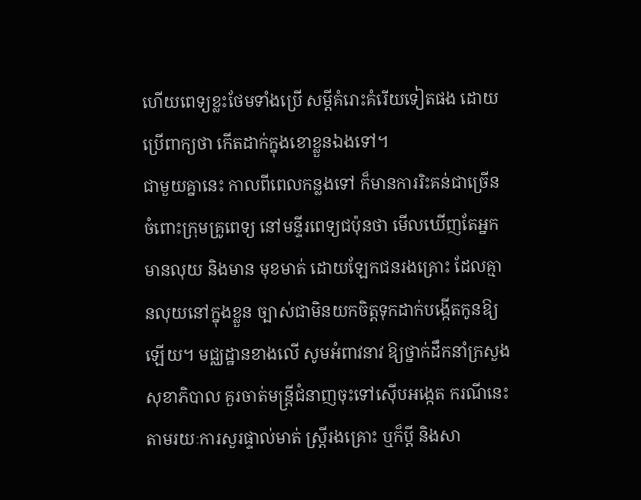ហើយពេទ្យខ្លះថែមទាំងប្រើ សម្ដីគំរោះគំរើយទៀតផង ដោយប្រើពាក្យថា កើតដាក់ក្នុងខោខ្លួនឯងទៅ។
ជាមួយគ្នានេះ កាលពីពេលកន្លងទៅ ក៏មានការរិះគន់ជាច្រើន ចំពោះក្រុមគ្រូពេទ្យ នៅមន្ទីរពេទ្យជប៉ុនថា មើលឃើញតែអ្នកមានលុយ និងមាន មុខមាត់ ដោយឡែកជនរងគ្រោះ ដែលគ្មានលុយនៅក្នុងខ្លួន ច្បាស់ជាមិនយកចិត្ដទុកដាក់បង្កើតកូនឱ្យ ឡើយ។ មជ្ឈដ្ឋានខាងលើ សូមអំពាវនាវ ឱ្យថ្នាក់ដឹកនាំក្រសួង សុខាភិបាល គួរចាត់មន្ដ្រីជំនាញចុះទៅស៊ើបអង្កេត ករណីនេះ តាមរយៈការសួរផ្ទាល់មាត់ ស្ដ្រីរងគ្រោះ ឬក៏ប្ដី និងសា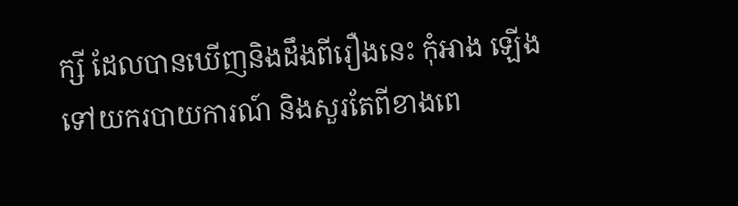ក្សី ដែលបានឃើញនិងដឹងពីរឿងនេះ កុំអាង ឡើងទៅយករបាយការណ៍ និងសួរតែពីខាងពេ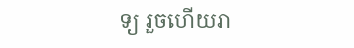ទ្យ រួចហើយរា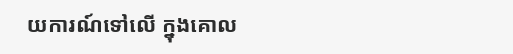យការណ៍ទៅលើ ក្នុងគោល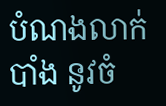បំណងលាក់បាំង នូវចំ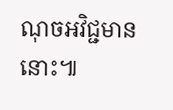ណុចអវិជ្ជមាននោះ៕